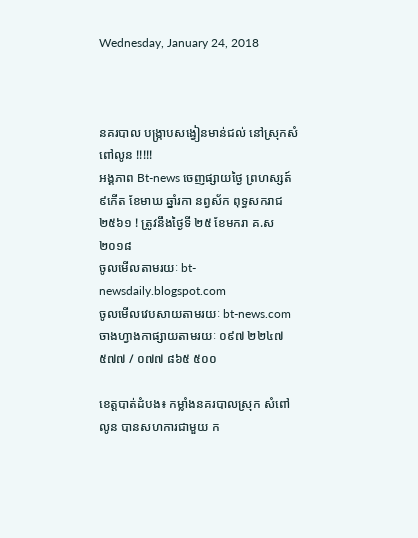Wednesday, January 24, 2018



នគរបាល បង្រ្កាបសង្វៀនមាន់ជល់ នៅស្រុកសំពៅលូន !!!!!
អង្គភាព Bt-news ចេញផ្សាយថ្ងៃ ព្រហស្សត៍ ៩កើត ខែមាឃ ឆ្នាំរកា នព្វស័ក ពុទ្ធសករាជ២៥៦១ ! ត្រូវនឹងថ្ងៃទី ២៥ ខែមករា គ.ស ២០១៨
ចូលមើលតាមរយៈ bt-newsdaily.blogspot.com
ចូលមើលវេបសាយតាមរយៈ bt-news.com
ចាងហ្វាងកាផ្សាយតាមរយៈ ០៩៧ ២២៤៧ ៥៧៧ / ០៧៧ ៨៦៥ ៥០០

ខេត្តបាត់ដំបង៖ កម្លាំងនគរបាលស្រុក សំពៅ លូន បានសហការជាមួយ ក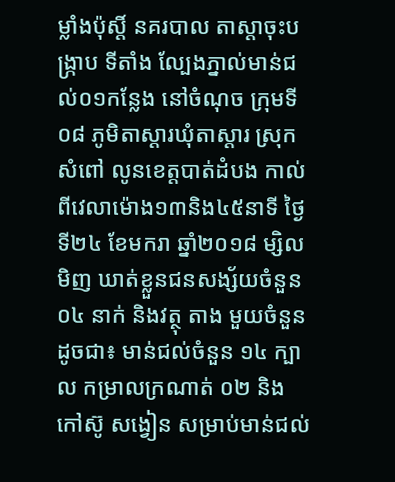ម្លាំងប៉ុស្តិ៍ នគរបាល តាស្តាចុះបង្រ្កាប ទីតាំង ល្បែងភ្នាល់មាន់ជល់០១កន្លែង នៅចំណុច ក្រុមទី ០៨ ភូមិតាស្ដារឃុំតាស្ដារ ស្រុក សំពៅ លូនខេត្តបាត់ដំបង កាល់ពីវេលាម៉ោង១៣និង៤៥នាទី ថ្ងៃទី២៤ ខែមករា ឆ្នាំ២០១៨ ម្សិលមិញ ឃាត់ខ្លួនជនសង្ស័យចំនួន ០៤ នាក់ និងវត្ថុ តាង មួយចំនួនដូចជា៖ មាន់ជល់ចំនួន ១៤ ក្បាល កម្រាលក្រណាត់ ០២ និង កៅស៊ូ សង្វៀន សម្រាប់មាន់ជល់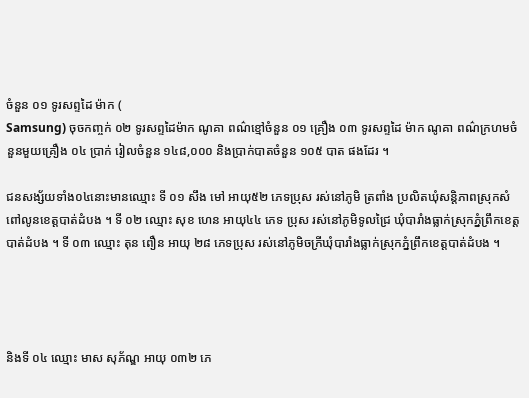ចំនួន ០១ ទូរសព្ទដៃ ម៉ាក (
Samsung) ចុចកញ្ចក់ ០២ ទូរសព្ទដៃម៉ាក ណូគា ពណ៌ខ្មៅចំនួន ០១ គ្រឿង ០៣ ទូរសព្ទដៃ ម៉ាក ណូគា ពណ៌ក្រហមចំនួនមួយគ្រឿង ០៤ ប្រាក់ រៀលចំនួន ១៤៨,០០០ និងប្រាក់បាតចំនួន ១០៥ បាត ផងដែរ ។

ជនសង្ស័យទាំង០៤នោះមានឈ្មោះ ទី ០១ សឹង មៅ អាយុ៥២ ភេទប្រុស រស់នៅភូមិ ត្រពាំង ប្រលិតឃុំសន្តិភាពស្រុកសំពៅលូនខេត្តបាត់ដំបង ។ ទី ០២ ឈ្មោះ សុខ ហេន អាយុ៤៤ ភេទ ប្រុស រស់នៅភូមិទូលជ្រៃ ឃុំបារាំងធ្លាក់ស្រុកភ្នំព្រឹកខេត្តបាត់ដំបង ។ ទី ០៣ ឈ្មោះ តុន ពឿន អាយុ ២៨ ភេទប្រុស រស់នៅភូមិចក្រីឃុំបារាំងធ្លាក់ស្រុកភ្នំព្រឹកខេត្តបាត់ដំបង ។




និងទី ០៤ ឈ្មោះ មាស សុភ័ណ្ឌ អាយុ ០៣២ ភេ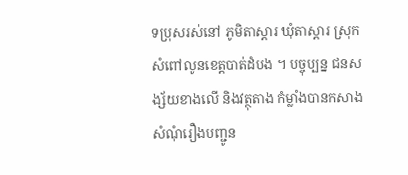ទប្រុសរស់នៅ ភូមិតាស្ដារ ឃុំតាស្ដារ ស្រុក សំពៅលូនខេត្តបាត់ដំបង ។ បច្ចុប្បន្ន ជនសង្ស័យខាងលើ និងវត្ថុតាង កំម្លាំងបានកសាង សំណុំរឿងបញ្ជូន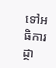ទៅអធិការដ្ថា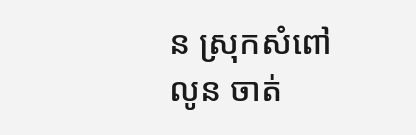ន ស្រុកសំពៅលូន ចាត់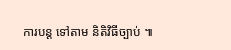ការបន្ត ទៅតាម និតិវិធីច្បាប់ ៕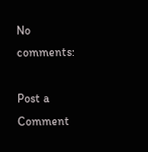No comments:

Post a Comment